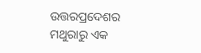ଉତ୍ତରପ୍ରଦେଶର ମଥୁରାରୁ ଏକ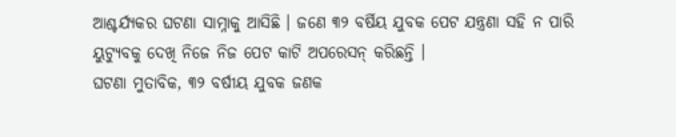ଆଶ୍ଚର୍ଯ୍ୟକର ଘଟଣା ସାମ୍ନାକୁ ଆସିଛି । ଜଣେ ୩୨ ବର୍ଷିୟ ଯୁବକ ପେଟ ଯନ୍ତ୍ରଣା ସହି ନ ପାରି ୟୁଟ୍ୟୁବକୁ ଦେଖି ନିଜେ ନିଜ ପେଟ କାଟି ଅପରେସନ୍ କରିଛନ୍ତି ।
ଘଟଣା ମୁତାବିକ, ୩୨ ବର୍ଷୀୟ ଯୁବକ ଜଣକ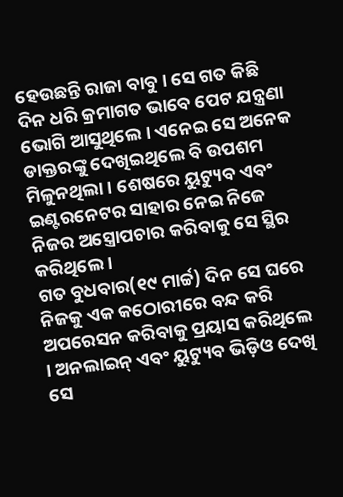ହେଉଛନ୍ତି ରାଜା ବାବୁ । ସେ ଗତ କିଛି ଦିନ ଧରି କ୍ରମାଗତ ଭାବେ ପେଟ ଯନ୍ତ୍ରଣା ଭୋଗି ଆସୁଥିଲେ । ଏନେଇ ସେ ଅନେକ ଡାକ୍ତରଙ୍କୁ ଦେଖିଇଥିଲେ ବି ଉପଶମ ମିଳୁନଥିଲା । ଶେଷରେ ୟୁଟ୍ୟୁବ ଏବଂ ଇଣ୍ଟରନେଟର ସାହାର ନେଇ ନିଜେ ନିଜର ଅସ୍ତ୍ରୋପଚାର କରିବାକୁ ସେ ସ୍ଥିର କରିଥିଲେ ।
ଗତ ବୁଧବାର(୧୯ ମାର୍ଚ୍ଚ) ଦିନ ସେ ଘରେ ନିଜକୁ ଏକ କଠୋରୀରେ ବନ୍ଦ କରି ଅପରେସନ କରିବାକୁ ପ୍ରୟାସ କରିଥିଲେ । ଅନଲାଇନ୍ ଏବଂ ୟୁଟ୍ୟୁବ ଭିଡ଼ିଓ ଦେଖି ସେ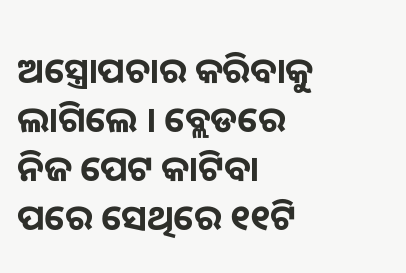ଅସ୍ତ୍ରୋପଚାର କରିବାକୁ ଲାଗିଲେ । ବ୍ଲେଡରେ ନିଜ ପେଟ କାଟିବା ପରେ ସେଥିରେ ୧୧ଟି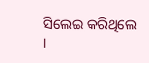ସିଲେଇ କରିଥିଲେ ।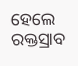ହେଲେ ରକ୍ତସ୍ରାବ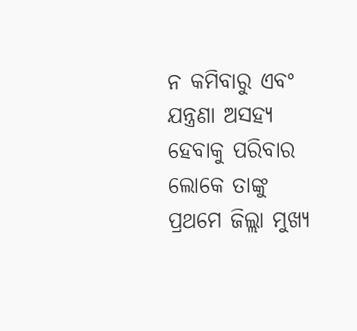ନ କମିବାରୁ ଏବଂ ଯନ୍ତ୍ରଣା ଅସହ୍ୟ ହେବାକୁ ପରିବାର ଲୋକେ ତାଙ୍କୁ ପ୍ରଥମେ ଜିଲ୍ଲା ମୁଖ୍ୟ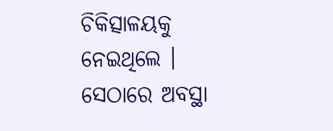ଚିକିତ୍ସାଳୟକୁ ନେଇଥିଲେ । ସେଠାରେ ଅବସ୍ଥା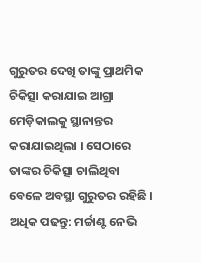ଗୁରୁତର ଦେଖି ତାଙ୍କୁ ପ୍ରାଥମିକ ଚିକିତ୍ସା କରାଯାଇ ଆଗ୍ରା ମେଡ଼ିକାଲକୁ ସ୍ଥାନାନ୍ତର କରାଯାଇଥିଲା । ସେଠାରେ ତାଙ୍କର ଚିକିତ୍ସା ଚାଲିଥିବା ବେଳେ ଅବସ୍ଥା ଗୁରୁତର ରହିଛି ।
ଅଧିକ ପଢନ୍ତୁ: ମର୍ଚ୍ଚାଣ୍ଟ ନେଭି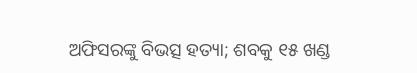ଅଫିସରଙ୍କୁ ବିଭତ୍ସ ହତ୍ୟା; ଶବକୁ ୧୫ ଖଣ୍ଡ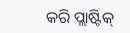କରି ପ୍ଲାଷ୍ଟିକ୍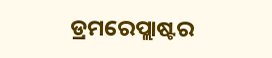ଡ୍ରମରେପ୍ଲାଷ୍ଟର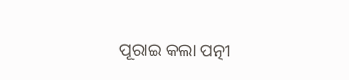ପୂରାଇ କଲା ପତ୍ନୀ